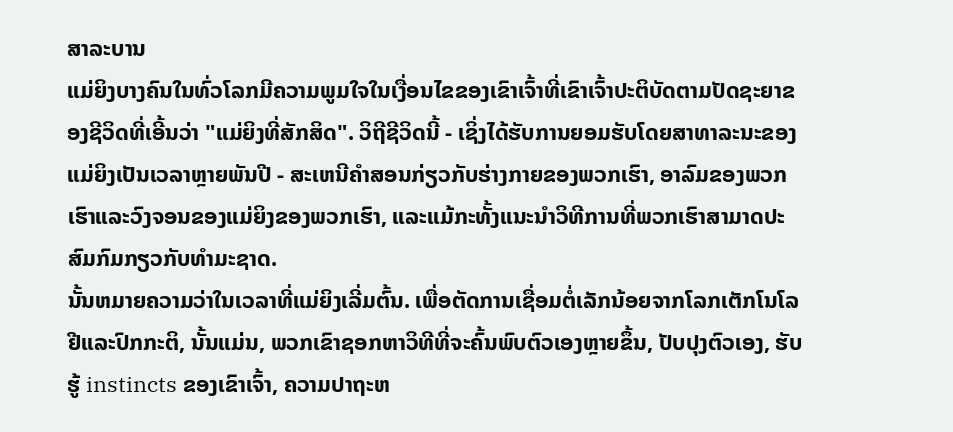ສາລະບານ
ແມ່ຍິງບາງຄົນໃນທົ່ວໂລກມີຄວາມພູມໃຈໃນເງື່ອນໄຂຂອງເຂົາເຈົ້າທີ່ເຂົາເຈົ້າປະຕິບັດຕາມປັດຊະຍາຂອງຊີວິດທີ່ເອີ້ນວ່າ "ແມ່ຍິງທີ່ສັກສິດ". ວິຖີຊີວິດນີ້ - ເຊິ່ງໄດ້ຮັບການຍອມຮັບໂດຍສາທາລະນະຂອງແມ່ຍິງເປັນເວລາຫຼາຍພັນປີ - ສະເຫນີຄໍາສອນກ່ຽວກັບຮ່າງກາຍຂອງພວກເຮົາ, ອາລົມຂອງພວກເຮົາແລະວົງຈອນຂອງແມ່ຍິງຂອງພວກເຮົາ, ແລະແມ້ກະທັ້ງແນະນໍາວິທີການທີ່ພວກເຮົາສາມາດປະສົມກົມກຽວກັບທໍາມະຊາດ.
ນັ້ນຫມາຍຄວາມວ່າໃນເວລາທີ່ແມ່ຍິງເລີ່ມຕົ້ນ. ເພື່ອຕັດການເຊື່ອມຕໍ່ເລັກນ້ອຍຈາກໂລກເຕັກໂນໂລຢີແລະປົກກະຕິ, ນັ້ນແມ່ນ, ພວກເຂົາຊອກຫາວິທີທີ່ຈະຄົ້ນພົບຕົວເອງຫຼາຍຂຶ້ນ, ປັບປຸງຕົວເອງ, ຮັບຮູ້ instincts ຂອງເຂົາເຈົ້າ, ຄວາມປາຖະຫ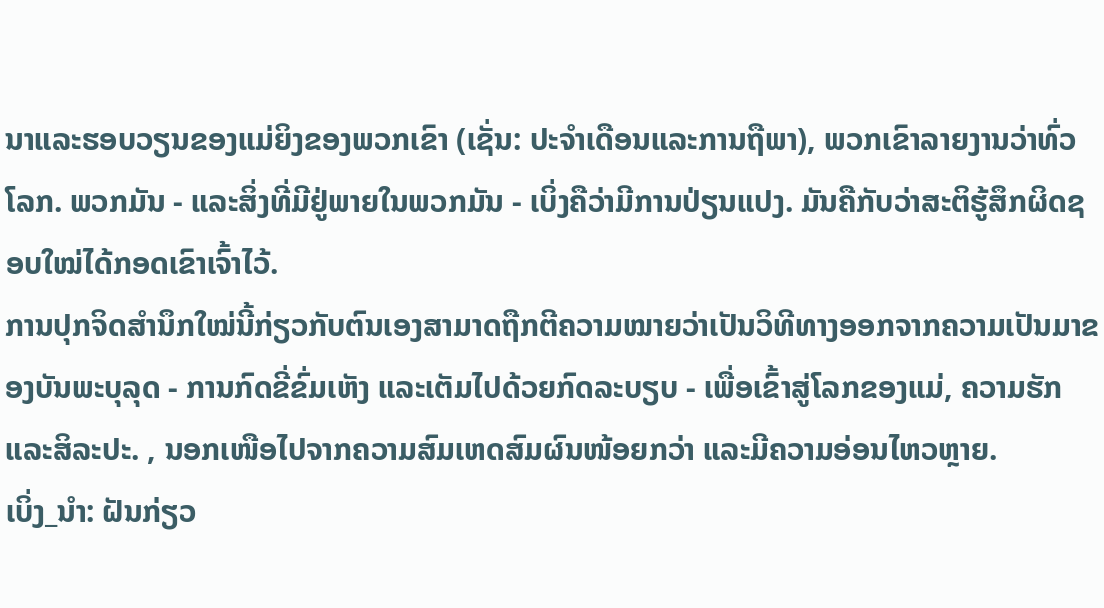ນາແລະຮອບວຽນຂອງແມ່ຍິງຂອງພວກເຂົາ (ເຊັ່ນ: ປະຈໍາເດືອນແລະການຖືພາ), ພວກເຂົາລາຍງານວ່າທົ່ວໂລກ. ພວກມັນ - ແລະສິ່ງທີ່ມີຢູ່ພາຍໃນພວກມັນ - ເບິ່ງຄືວ່າມີການປ່ຽນແປງ. ມັນຄືກັບວ່າສະຕິຮູ້ສຶກຜິດຊອບໃໝ່ໄດ້ກອດເຂົາເຈົ້າໄວ້.
ການປຸກຈິດສໍານຶກໃໝ່ນີ້ກ່ຽວກັບຕົນເອງສາມາດຖືກຕີຄວາມໝາຍວ່າເປັນວິທີທາງອອກຈາກຄວາມເປັນມາຂອງບັນພະບຸລຸດ - ການກົດຂີ່ຂົ່ມເຫັງ ແລະເຕັມໄປດ້ວຍກົດລະບຽບ - ເພື່ອເຂົ້າສູ່ໂລກຂອງແມ່, ຄວາມຮັກ ແລະສິລະປະ. , ນອກເໜືອໄປຈາກຄວາມສົມເຫດສົມຜົນໜ້ອຍກວ່າ ແລະມີຄວາມອ່ອນໄຫວຫຼາຍ.
ເບິ່ງ_ນຳ: ຝັນກ່ຽວ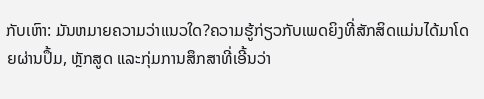ກັບເຫົາ: ມັນຫມາຍຄວາມວ່າແນວໃດ?ຄວາມຮູ້ກ່ຽວກັບເພດຍິງທີ່ສັກສິດແມ່ນໄດ້ມາໂດຍຜ່ານປຶ້ມ, ຫຼັກສູດ ແລະກຸ່ມການສຶກສາທີ່ເອີ້ນວ່າ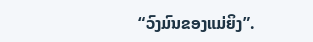“ວົງມົນຂອງແມ່ຍິງ”.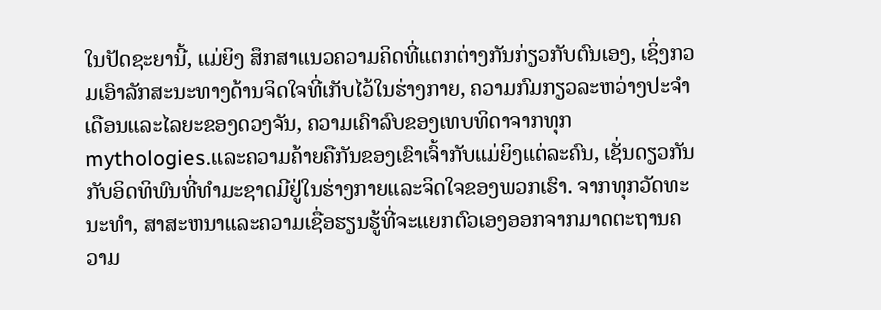ໃນປັດຊະຍານີ້, ແມ່ຍິງ ສຶກສາແນວຄວາມຄິດທີ່ແຕກຕ່າງກັນກ່ຽວກັບຕົນເອງ, ເຊິ່ງກວມເອົາລັກສະນະທາງດ້ານຈິດໃຈທີ່ເກັບໄວ້ໃນຮ່າງກາຍ, ຄວາມກົມກຽວລະຫວ່າງປະຈໍາເດືອນແລະໄລຍະຂອງດວງຈັນ, ຄວາມເຄົາລົບຂອງເທບທິດາຈາກທຸກ mythologies.ແລະຄວາມຄ້າຍຄືກັນຂອງເຂົາເຈົ້າກັບແມ່ຍິງແຕ່ລະຄົນ, ເຊັ່ນດຽວກັນກັບອິດທິພົນທີ່ທໍາມະຊາດມີຢູ່ໃນຮ່າງກາຍແລະຈິດໃຈຂອງພວກເຮົາ. ຈາກທຸກວັດທະນະທໍາ, ສາສະຫນາແລະຄວາມເຊື່ອຮຽນຮູ້ທີ່ຈະແຍກຕົວເອງອອກຈາກມາດຕະຖານຄວາມ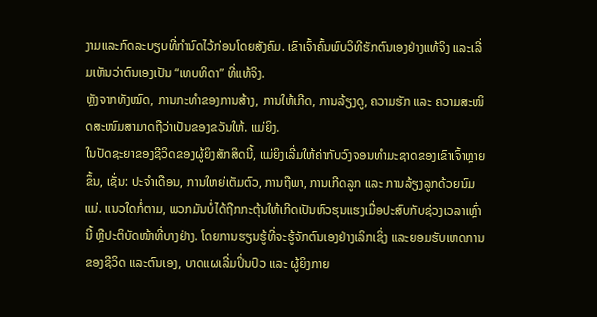ງາມແລະກົດລະບຽບທີ່ກໍານົດໄວ້ກ່ອນໂດຍສັງຄົມ. ເຂົາເຈົ້າຄົ້ນພົບວິທີຮັກຕົນເອງຢ່າງແທ້ຈິງ ແລະເລີ່ມເຫັນວ່າຕົນເອງເປັນ “ເທບທິດາ” ທີ່ແທ້ຈິງ.
ຫຼັງຈາກທັງໝົດ, ການກະທຳຂອງການສ້າງ, ການໃຫ້ເກີດ, ການລ້ຽງດູ, ຄວາມຮັກ ແລະ ຄວາມສະໜິດສະໜົມສາມາດຖືວ່າເປັນຂອງຂວັນໃຫ້. ແມ່ຍິງ.
ໃນປັດຊະຍາຂອງຊີວິດຂອງຜູ້ຍິງສັກສິດນີ້, ແມ່ຍິງເລີ່ມໃຫ້ຄ່າກັບວົງຈອນທໍາມະຊາດຂອງເຂົາເຈົ້າຫຼາຍຂຶ້ນ, ເຊັ່ນ: ປະຈໍາເດືອນ, ການໃຫຍ່ເຕັມຕົວ, ການຖືພາ, ການເກີດລູກ ແລະ ການລ້ຽງລູກດ້ວຍນົມແມ່. ແນວໃດກໍ່ຕາມ, ພວກມັນບໍ່ໄດ້ຖືກກະຕຸ້ນໃຫ້ເກີດເປັນຫົວຮຸນແຮງເມື່ອປະສົບກັບຊ່ວງເວລາເຫຼົ່ານີ້ ຫຼືປະຕິບັດໜ້າທີ່ບາງຢ່າງ. ໂດຍການຮຽນຮູ້ທີ່ຈະຮູ້ຈັກຕົນເອງຢ່າງເລິກເຊິ່ງ ແລະຍອມຮັບເຫດການຂອງຊີວິດ ແລະຕົນເອງ, ບາດແຜເລີ່ມປິ່ນປົວ ແລະ ຜູ້ຍິງກາຍ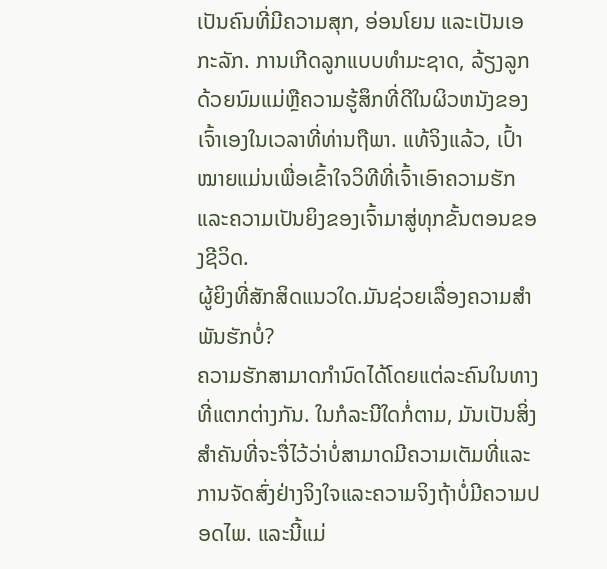ເປັນຄົນທີ່ມີຄວາມສຸກ, ອ່ອນໂຍນ ແລະເປັນເອກະລັກ. ການເກີດລູກແບບທໍາມະຊາດ, ລ້ຽງລູກດ້ວຍນົມແມ່ຫຼືຄວາມຮູ້ສຶກທີ່ດີໃນຜິວຫນັງຂອງເຈົ້າເອງໃນເວລາທີ່ທ່ານຖືພາ. ແທ້ຈິງແລ້ວ, ເປົ້າໝາຍແມ່ນເພື່ອເຂົ້າໃຈວິທີທີ່ເຈົ້າເອົາຄວາມຮັກ ແລະຄວາມເປັນຍິງຂອງເຈົ້າມາສູ່ທຸກຂັ້ນຕອນຂອງຊີວິດ.
ຜູ້ຍິງທີ່ສັກສິດແນວໃດ.ມັນຊ່ວຍເລື່ອງຄວາມສຳພັນຮັກບໍ່?
ຄວາມຮັກສາມາດກຳນົດໄດ້ໂດຍແຕ່ລະຄົນໃນທາງທີ່ແຕກຕ່າງກັນ. ໃນກໍລະນີໃດກໍ່ຕາມ, ມັນເປັນສິ່ງສໍາຄັນທີ່ຈະຈື່ໄວ້ວ່າບໍ່ສາມາດມີຄວາມເຕັມທີ່ແລະການຈັດສົ່ງຢ່າງຈິງໃຈແລະຄວາມຈິງຖ້າບໍ່ມີຄວາມປອດໄພ. ແລະນີ້ແມ່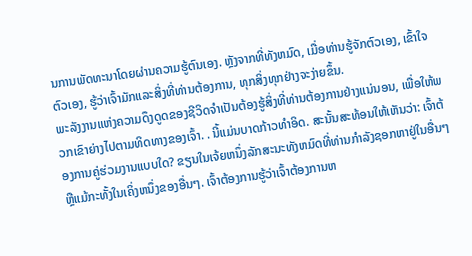ນການພັດທະນາໂດຍຜ່ານຄວາມຮູ້ຕົນເອງ. ຫຼັງຈາກທີ່ທັງຫມົດ, ເມື່ອທ່ານຮູ້ຈັກຕົວເອງ, ເຂົ້າໃຈຕົວເອງ, ຮູ້ວ່າເຈົ້າມັກແລະສິ່ງທີ່ທ່ານຕ້ອງການ, ທຸກສິ່ງທຸກຢ່າງຈະງ່າຍຂຶ້ນ.
ພະລັງງານແຫ່ງຄວາມດຶງດູດຂອງຊີວິດຈໍາເປັນຕ້ອງຮູ້ສິ່ງທີ່ທ່ານຕ້ອງການຢ່າງແນ່ນອນ, ເພື່ອໃຫ້ພວກເຂົາຍ່າງໄປຕາມທິດທາງຂອງເຈົ້າ. . ນີ້ແມ່ນບາດກ້າວທໍາອິດ. ສະນັ້ນສະທ້ອນໃຫ້ເຫັນວ່າ: ເຈົ້າຕ້ອງການຄູ່ຮ່ວມງານແບບໃດ? ຂຽນໃນເຈ້ຍຫນຶ່ງລັກສະນະທັງຫມົດທີ່ທ່ານກໍາລັງຊອກຫາຢູ່ໃນອື່ນໆຫຼືແມ້ກະທັ້ງໃນເຄິ່ງຫນຶ່ງຂອງອື່ນໆ. ເຈົ້າຕ້ອງການຮູ້ວ່າເຈົ້າຕ້ອງການຫ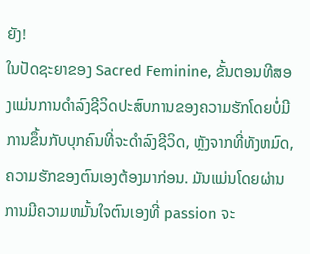ຍັງ!
ໃນປັດຊະຍາຂອງ Sacred Feminine, ຂັ້ນຕອນທີສອງແມ່ນການດໍາລົງຊີວິດປະສົບການຂອງຄວາມຮັກໂດຍບໍ່ມີການຂຶ້ນກັບບຸກຄົນທີ່ຈະດໍາລົງຊີວິດ, ຫຼັງຈາກທີ່ທັງຫມົດ, ຄວາມຮັກຂອງຕົນເອງຕ້ອງມາກ່ອນ. ມັນແມ່ນໂດຍຜ່ານການມີຄວາມຫມັ້ນໃຈຕົນເອງທີ່ passion ຈະ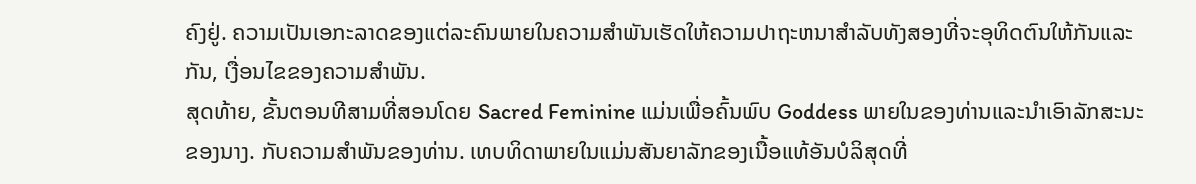ຄົງຢູ່. ຄວາມເປັນເອກະລາດຂອງແຕ່ລະຄົນພາຍໃນຄວາມສໍາພັນເຮັດໃຫ້ຄວາມປາຖະຫນາສໍາລັບທັງສອງທີ່ຈະອຸທິດຕົນໃຫ້ກັນແລະກັນ, ເງື່ອນໄຂຂອງຄວາມສໍາພັນ.
ສຸດທ້າຍ, ຂັ້ນຕອນທີສາມທີ່ສອນໂດຍ Sacred Feminine ແມ່ນເພື່ອຄົ້ນພົບ Goddess ພາຍໃນຂອງທ່ານແລະນໍາເອົາລັກສະນະຂອງນາງ. ກັບຄວາມສໍາພັນຂອງທ່ານ. ເທບທິດາພາຍໃນແມ່ນສັນຍາລັກຂອງເນື້ອແທ້ອັນບໍລິສຸດທີ່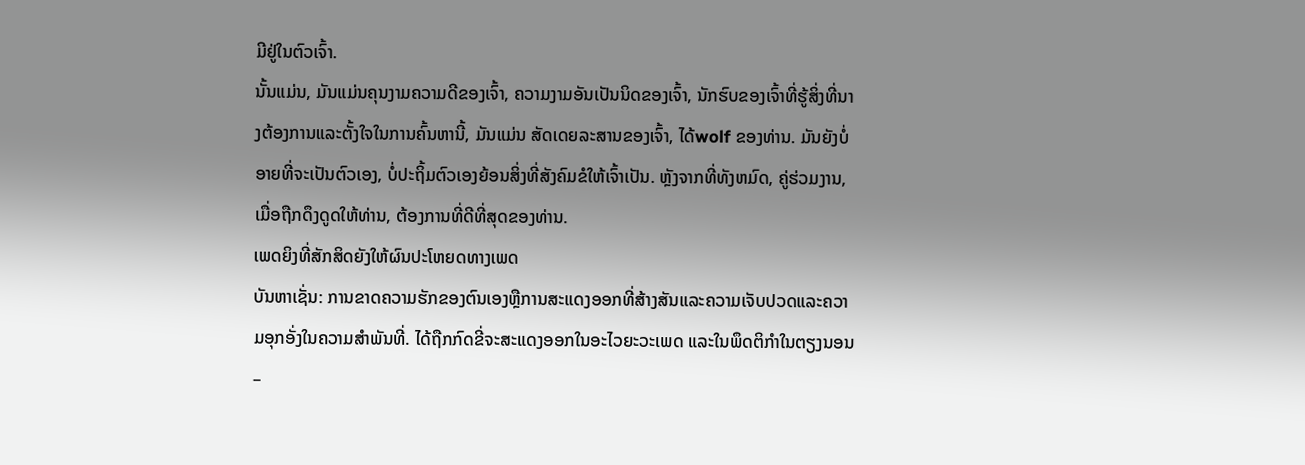ມີຢູ່ໃນຕົວເຈົ້າ.
ນັ້ນແມ່ນ, ມັນແມ່ນຄຸນງາມຄວາມດີຂອງເຈົ້າ, ຄວາມງາມອັນເປັນນິດຂອງເຈົ້າ, ນັກຮົບຂອງເຈົ້າທີ່ຮູ້ສິ່ງທີ່ນາງຕ້ອງການແລະຕັ້ງໃຈໃນການຄົ້ນຫານີ້, ມັນແມ່ນ ສັດເດຍລະສານຂອງເຈົ້າ, ໄດ້wolf ຂອງທ່ານ. ມັນຍັງບໍ່ອາຍທີ່ຈະເປັນຕົວເອງ, ບໍ່ປະຖິ້ມຕົວເອງຍ້ອນສິ່ງທີ່ສັງຄົມຂໍໃຫ້ເຈົ້າເປັນ. ຫຼັງຈາກທີ່ທັງຫມົດ, ຄູ່ຮ່ວມງານ, ເມື່ອຖືກດຶງດູດໃຫ້ທ່ານ, ຕ້ອງການທີ່ດີທີ່ສຸດຂອງທ່ານ.
ເພດຍິງທີ່ສັກສິດຍັງໃຫ້ຜົນປະໂຫຍດທາງເພດ
ບັນຫາເຊັ່ນ: ການຂາດຄວາມຮັກຂອງຕົນເອງຫຼືການສະແດງອອກທີ່ສ້າງສັນແລະຄວາມເຈັບປວດແລະຄວາມອຸກອັ່ງໃນຄວາມສໍາພັນທີ່. ໄດ້ຖືກກົດຂີ່ຈະສະແດງອອກໃນອະໄວຍະວະເພດ ແລະໃນພຶດຕິກຳໃນຕຽງນອນ –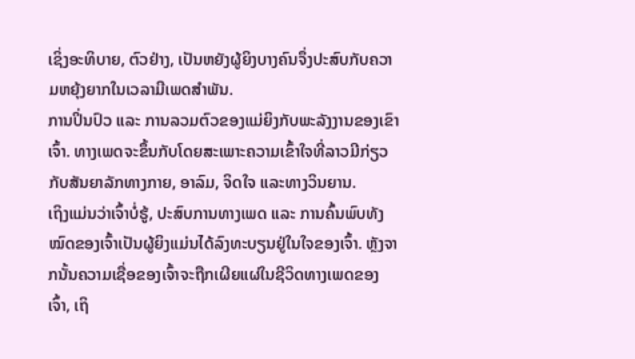ເຊິ່ງອະທິບາຍ, ຕົວຢ່າງ, ເປັນຫຍັງຜູ້ຍິງບາງຄົນຈຶ່ງປະສົບກັບຄວາມຫຍຸ້ງຍາກໃນເວລາມີເພດສຳພັນ.
ການປິ່ນປົວ ແລະ ການລວມຕົວຂອງແມ່ຍິງກັບພະລັງງານຂອງເຂົາເຈົ້າ. ທາງເພດຈະຂຶ້ນກັບໂດຍສະເພາະຄວາມເຂົ້າໃຈທີ່ລາວມີກ່ຽວກັບສັນຍາລັກທາງກາຍ, ອາລົມ, ຈິດໃຈ ແລະທາງວິນຍານ.
ເຖິງແມ່ນວ່າເຈົ້າບໍ່ຮູ້, ປະສົບການທາງເພດ ແລະ ການຄົ້ນພົບທັງໝົດຂອງເຈົ້າເປັນຜູ້ຍິງແມ່ນໄດ້ລົງທະບຽນຢູ່ໃນໃຈຂອງເຈົ້າ. ຫຼັງຈາກນັ້ນຄວາມເຊື່ອຂອງເຈົ້າຈະຖືກເຜີຍແຜ່ໃນຊີວິດທາງເພດຂອງເຈົ້າ, ເຖິ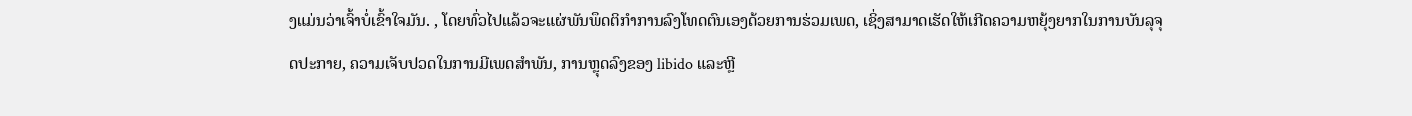ງແມ່ນວ່າເຈົ້າບໍ່ເຂົ້າໃຈມັນ. , ໂດຍທົ່ວໄປແລ້ວຈະແຜ່ພັນພຶດຕິກໍາການລົງໂທດຕົນເອງດ້ວຍການຮ່ວມເພດ, ເຊິ່ງສາມາດເຮັດໃຫ້ເກີດຄວາມຫຍຸ້ງຍາກໃນການບັນລຸຈຸດປະກາຍ, ຄວາມເຈັບປວດໃນການມີເພດສໍາພັນ, ການຫຼຸດລົງຂອງ libido ແລະຫຼີ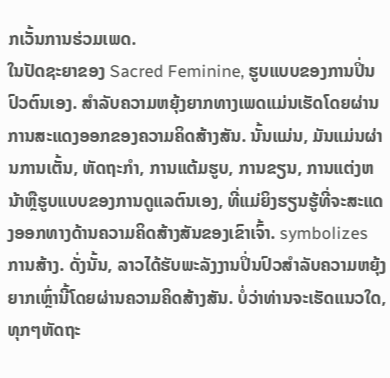ກເວັ້ນການຮ່ວມເພດ.
ໃນປັດຊະຍາຂອງ Sacred Feminine, ຮູບແບບຂອງການປິ່ນປົວຕົນເອງ. ສໍາລັບຄວາມຫຍຸ້ງຍາກທາງເພດແມ່ນເຮັດໂດຍຜ່ານການສະແດງອອກຂອງຄວາມຄິດສ້າງສັນ. ນັ້ນແມ່ນ, ມັນແມ່ນຜ່ານການເຕັ້ນ, ຫັດຖະກໍາ, ການແຕ້ມຮູບ, ການຂຽນ, ການແຕ່ງຫນ້າຫຼືຮູບແບບຂອງການດູແລຕົນເອງ, ທີ່ແມ່ຍິງຮຽນຮູ້ທີ່ຈະສະແດງອອກທາງດ້ານຄວາມຄິດສ້າງສັນຂອງເຂົາເຈົ້າ. symbolizes ການສ້າງ. ດັ່ງນັ້ນ, ລາວໄດ້ຮັບພະລັງງານປິ່ນປົວສໍາລັບຄວາມຫຍຸ້ງຍາກເຫຼົ່ານີ້ໂດຍຜ່ານຄວາມຄິດສ້າງສັນ. ບໍ່ວ່າທ່ານຈະເຮັດແນວໃດ, ທຸກໆຫັດຖະ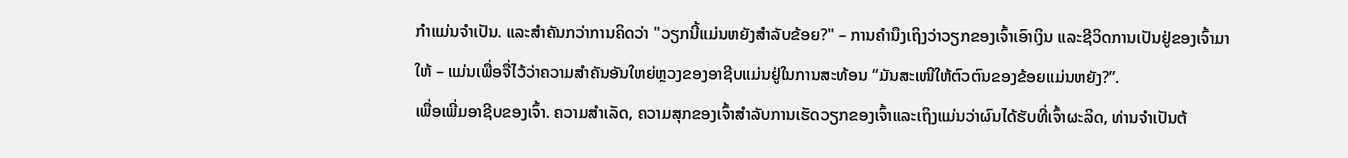ກໍາແມ່ນຈໍາເປັນ. ແລະສໍາຄັນກວ່າການຄິດວ່າ "ວຽກນີ້ແມ່ນຫຍັງສໍາລັບຂ້ອຍ?" – ການຄໍານຶງເຖິງວ່າວຽກຂອງເຈົ້າເອົາເງິນ ແລະຊີວິດການເປັນຢູ່ຂອງເຈົ້າມາໃຫ້ – ແມ່ນເພື່ອຈື່ໄວ້ວ່າຄວາມສໍາຄັນອັນໃຫຍ່ຫຼວງຂອງອາຊີບແມ່ນຢູ່ໃນການສະທ້ອນ “ມັນສະເໜີໃຫ້ຕົວຕົນຂອງຂ້ອຍແມ່ນຫຍັງ?”.
ເພື່ອເພີ່ມອາຊີບຂອງເຈົ້າ. ຄວາມສໍາເລັດ, ຄວາມສຸກຂອງເຈົ້າສໍາລັບການເຮັດວຽກຂອງເຈົ້າແລະເຖິງແມ່ນວ່າຜົນໄດ້ຮັບທີ່ເຈົ້າຜະລິດ, ທ່ານຈໍາເປັນຕ້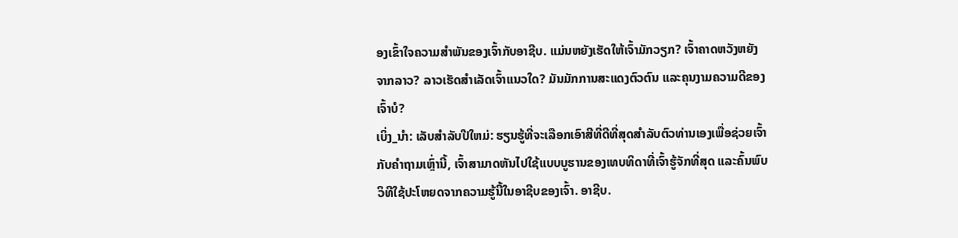ອງເຂົ້າໃຈຄວາມສໍາພັນຂອງເຈົ້າກັບອາຊີບ. ແມ່ນຫຍັງເຮັດໃຫ້ເຈົ້າມັກວຽກ? ເຈົ້າຄາດຫວັງຫຍັງຈາກລາວ? ລາວເຮັດສໍາເລັດເຈົ້າແນວໃດ? ມັນມັກການສະແດງຕົວຕົນ ແລະຄຸນງາມຄວາມດີຂອງເຈົ້າບໍ?
ເບິ່ງ_ນຳ: ເລັບສໍາລັບປີໃຫມ່: ຮຽນຮູ້ທີ່ຈະເລືອກເອົາສີທີ່ດີທີ່ສຸດສໍາລັບຕົວທ່ານເອງເພື່ອຊ່ວຍເຈົ້າກັບຄຳຖາມເຫຼົ່ານີ້, ເຈົ້າສາມາດຫັນໄປໃຊ້ແບບບູຮານຂອງເທບທິດາທີ່ເຈົ້າຮູ້ຈັກທີ່ສຸດ ແລະຄົ້ນພົບວິທີໃຊ້ປະໂຫຍດຈາກຄວາມຮູ້ນີ້ໃນອາຊີບຂອງເຈົ້າ. ອາຊີບ.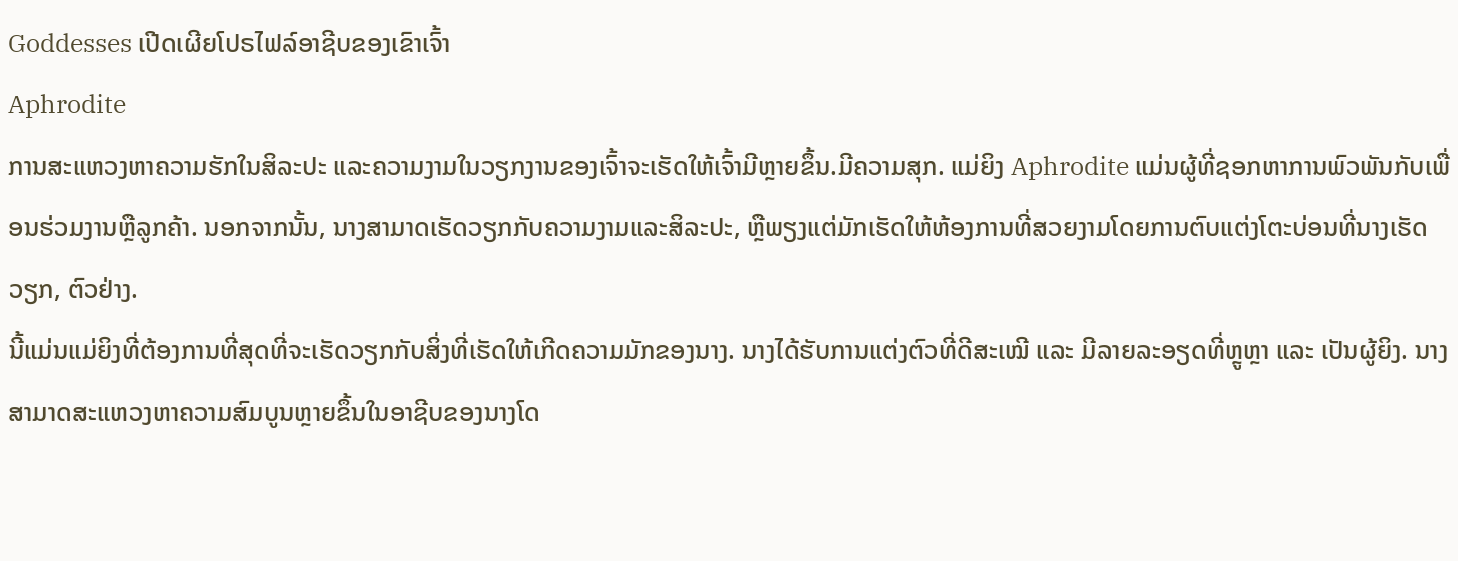Goddesses ເປີດເຜີຍໂປຣໄຟລ໌ອາຊີບຂອງເຂົາເຈົ້າ
Aphrodite
ການສະແຫວງຫາຄວາມຮັກໃນສິລະປະ ແລະຄວາມງາມໃນວຽກງານຂອງເຈົ້າຈະເຮັດໃຫ້ເຈົ້າມີຫຼາຍຂຶ້ນ.ມີຄວາມສຸກ. ແມ່ຍິງ Aphrodite ແມ່ນຜູ້ທີ່ຊອກຫາການພົວພັນກັບເພື່ອນຮ່ວມງານຫຼືລູກຄ້າ. ນອກຈາກນັ້ນ, ນາງສາມາດເຮັດວຽກກັບຄວາມງາມແລະສິລະປະ, ຫຼືພຽງແຕ່ມັກເຮັດໃຫ້ຫ້ອງການທີ່ສວຍງາມໂດຍການຕົບແຕ່ງໂຕະບ່ອນທີ່ນາງເຮັດວຽກ, ຕົວຢ່າງ.
ນີ້ແມ່ນແມ່ຍິງທີ່ຕ້ອງການທີ່ສຸດທີ່ຈະເຮັດວຽກກັບສິ່ງທີ່ເຮັດໃຫ້ເກີດຄວາມມັກຂອງນາງ. ນາງໄດ້ຮັບການແຕ່ງຕົວທີ່ດີສະເໝີ ແລະ ມີລາຍລະອຽດທີ່ຫຼູຫຼາ ແລະ ເປັນຜູ້ຍິງ. ນາງສາມາດສະແຫວງຫາຄວາມສົມບູນຫຼາຍຂຶ້ນໃນອາຊີບຂອງນາງໂດ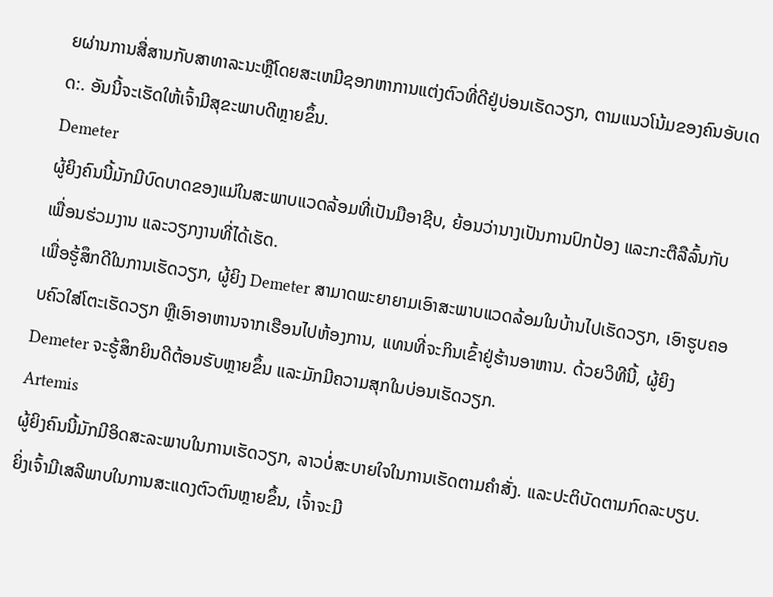ຍຜ່ານການສື່ສານກັບສາທາລະນະຫຼືໂດຍສະເຫມີຊອກຫາການແຕ່ງຕົວທີ່ດີຢູ່ບ່ອນເຮັດວຽກ, ຕາມແນວໂນ້ມຂອງຄົນອັບເດດ:. ອັນນີ້ຈະເຮັດໃຫ້ເຈົ້າມີສຸຂະພາບດີຫຼາຍຂຶ້ນ.
Demeter
ຜູ້ຍິງຄົນນີ້ມັກມີບົດບາດຂອງແມ່ໃນສະພາບແວດລ້ອມທີ່ເປັນມືອາຊີບ, ຍ້ອນວ່ານາງເປັນການປົກປ້ອງ ແລະກະຕືລືລົ້ນກັບເພື່ອນຮ່ວມງານ ແລະວຽກງານທີ່ໄດ້ເຮັດ.
ເພື່ອຮູ້ສຶກດີໃນການເຮັດວຽກ, ຜູ້ຍິງ Demeter ສາມາດພະຍາຍາມເອົາສະພາບແວດລ້ອມໃນບ້ານໄປເຮັດວຽກ, ເອົາຮູບຄອບຄົວໃສ່ໂຕະເຮັດວຽກ ຫຼືເອົາອາຫານຈາກເຮືອນໄປຫ້ອງການ, ແທນທີ່ຈະກິນເຂົ້າຢູ່ຮ້ານອາຫານ. ດ້ວຍວິທີນີ້, ຜູ້ຍິງ Demeter ຈະຮູ້ສຶກຍິນດີຕ້ອນຮັບຫຼາຍຂຶ້ນ ແລະມັກມີຄວາມສຸກໃນບ່ອນເຮັດວຽກ.
Artemis
ຜູ້ຍິງຄົນນີ້ມັກມີອິດສະລະພາບໃນການເຮັດວຽກ, ລາວບໍ່ສະບາຍໃຈໃນການເຮັດຕາມຄຳສັ່ງ. ແລະປະຕິບັດຕາມກົດລະບຽບ. ຍິ່ງເຈົ້າມີເສລີພາບໃນການສະແດງຕົວຕົນຫຼາຍຂຶ້ນ, ເຈົ້າຈະມີ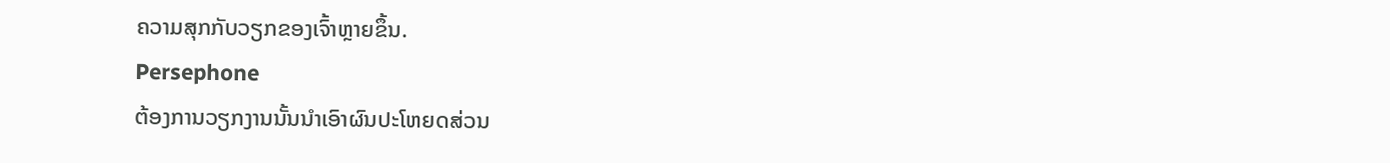ຄວາມສຸກກັບວຽກຂອງເຈົ້າຫຼາຍຂຶ້ນ.
Persephone
ຕ້ອງການວຽກງານນັ້ນນໍາເອົາຜົນປະໂຫຍດສ່ວນ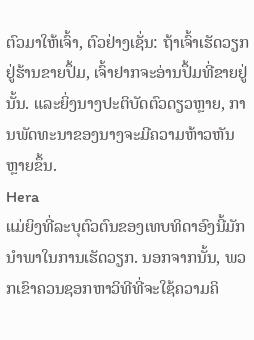ຕົວມາໃຫ້ເຈົ້າ, ຕົວຢ່າງເຊັ່ນ: ຖ້າເຈົ້າເຮັດວຽກຢູ່ຮ້ານຂາຍປຶ້ມ, ເຈົ້າຢາກຈະອ່ານປຶ້ມທີ່ຂາຍຢູ່ນັ້ນ. ແລະຍິ່ງນາງປະຕິບັດຕົວດຽວຫຼາຍ, ການພັດທະນາຂອງນາງຈະມີຄວາມຫ້າວຫັນຫຼາຍຂຶ້ນ.
Hera
ແມ່ຍິງທີ່ລະບຸຕົວຕົນຂອງເທບທິດາອົງນີ້ມັກນໍາພາໃນການເຮັດວຽກ. ນອກຈາກນັ້ນ, ພວກເຂົາຄວນຊອກຫາວິທີທີ່ຈະໃຊ້ຄວາມຄິ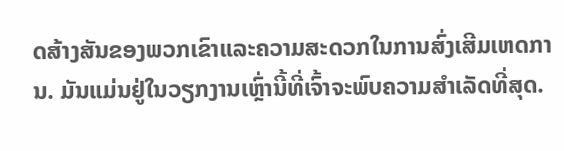ດສ້າງສັນຂອງພວກເຂົາແລະຄວາມສະດວກໃນການສົ່ງເສີມເຫດການ. ມັນແມ່ນຢູ່ໃນວຽກງານເຫຼົ່ານີ້ທີ່ເຈົ້າຈະພົບຄວາມສຳເລັດທີ່ສຸດ.